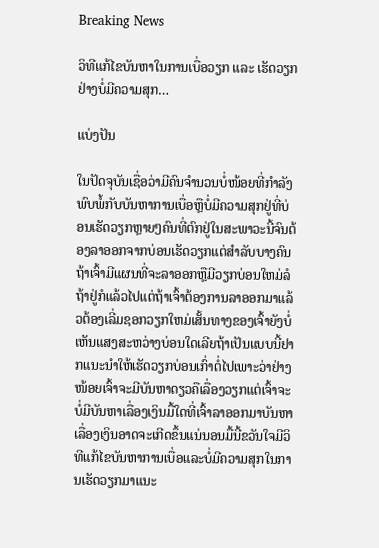Breaking News

ວິທີແກ້ໄຂບັນຫາໃນການເບື່ອວຽກ ແລະ ເຮັດວຽກຢ່າງບໍ່ມີຄວາມສຸກ…

ແບ່ງປັນ

ໃນປັດຈຸບັນເຊື່ອວ່າມີຄົນຈໍານວນບໍ່ໜ້ອຍທີ່ກຳລັງພົບພໍ້ກັບບັນຫາການເບື່ອຫຼືບໍ່ມີຄວາມສຸກຢູ່ທີ່ບ່ອນເຮັດວຽກຫຼາຍໆຄົນທີ່ຕົກຢູ່ໃນສະພາວະນີ້ຈົນຕ້ອງລາອອກຈາກບ່ອນເຮັດວຽກແຕ່ສໍາລັບບາງຄົນຖ້າເຈົ້າມີແຜນທີ່ຈະລາອອກຫຼືມີວຽກບ່ອນໃຫມ່ລໍຖ້າຢູ່ກໍແລ້ວໄປແຕ່ຖ້າເຈົ້າຕ້ອງການລາອອກມາແລ້ວຕ້ອງເລີ່ມຊອກວຽກໃຫມ່ເສັ້ນທາງຂອງເຈົ້າຍັງບໍ່ເຫັນແສງສະຫວ່າງບ່ອນໃດເລີຍຖ້າເປັນແບບນີ້ຢາກແນະນໍາໃຫ້ເຮັດວຽກບ່ອນເກົ່າຕໍ່ໄປເພາະວ່າຢ່າງໜ້ອຍເຈົ້າຈະມີບັນຫາດຽວຄືເລື່ອງວຽກແຕ່ເຈົ້າຈະບໍ່ມີບັນຫາເລື່ອງເງິນມື້ໃດທີ່ເຈົ້າລາອອກມາບັນຫາເລື່ອງເງິນອາດຈະເກີດຂຶ້ນແນ່ນອນມື້ນີ້ຂວັນໃຈມີວິທີແກ້ໄຂບັນຫາການເບື່ອແລະບໍ່ມີຄວາມສຸກໃນການເຮັດວຽກມາແນະ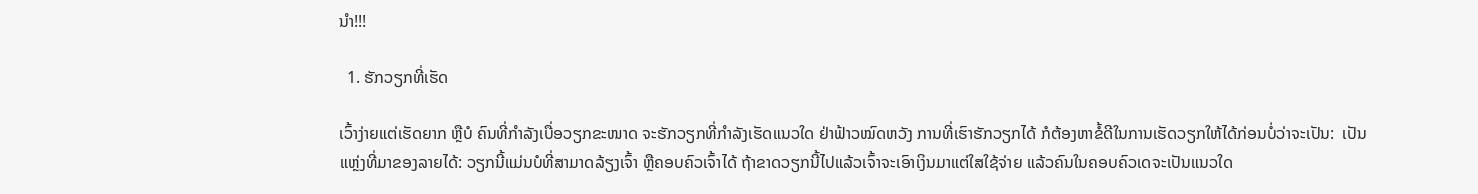ນໍາ!!!

  1. ຮັກວຽກທີ່ເຮັດ

ເວົ້າງ່າຍແຕ່ເຮັດຍາກ ຫຼືບໍ ຄົນທີ່ກຳລັງເບື່ອວຽກຂະໜາດ ຈະຮັກວຽກທີ່ກຳລັງເຮັດແນວໃດ ຢ່າຟ້າວໝົດຫວັງ ການທີ່ເຮົາຮັກວຽກໄດ້ ກໍຕ້ອງຫາຂໍ້ດີໃນການເຮັດວຽກໃຫ້ໄດ້ກ່ອນບໍ່ວ່າຈະເປັນ:  ເປັນແຫຼ່ງທີ່ມາຂອງລາຍໄດ້: ວຽກນີ້ແມ່ນບໍທີ່ສາມາດລ້ຽງເຈົ້າ ຫຼືຄອບຄົວເຈົ້າໄດ້ ຖ້າຂາດວຽກນີ້ໄປແລ້ວເຈົ້າຈະເອົາເງິນມາແຕ່ໃສໃຊ້ຈ່າຍ ແລ້ວຄົນໃນຄອບຄົວເດຈະເປັນແນວໃດ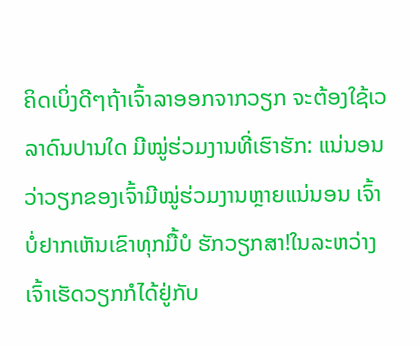ຄິດເບິ່ງດີໆຖ້າເຈົ້າລາອອກຈາກວຽກ ຈະຕ້ອງໃຊ້ເວລາດົນປານໃດ ມີໝູ່ຮ່ວມງານທີ່ເຮົາຮັກ: ແນ່ນອນວ່າວຽກຂອງເຈົ້າມີໝູ່ຮ່ວມງານຫຼາຍແນ່ນອນ ເຈົ້າບໍ່ຢາກເຫັນເຂົາທຸກມື້ບໍ ຮັກວຽກສາ!ໃນລະຫວ່າງເຈົ້າເຮັດວຽກກໍໄດ້ຢູ່ກັບ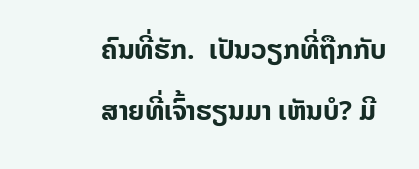ຄົນທີ່ຮັກ.  ເປັນວຽກທີ່ຖືກກັບສາຍທີ່ເຈົ້າຮຽນມາ ເຫັນບໍ? ມີ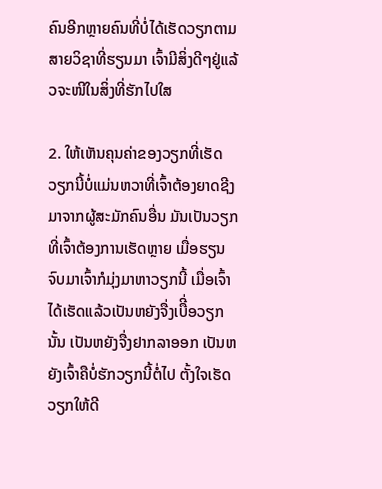ຄົນອີກຫຼາຍຄົນທີ່ບໍ່ໄດ້ເຮັດວຽກຕາມສາຍວິຊາທີ່ຮຽນມາ ເຈົ້າມີສິ່ງດີໆຢູ່ແລ້ວຈະໜີໃນສິ່ງທີ່ຮັກໄປໃສ

2. ໃຫ້ເຫັນຄຸນຄ່າຂອງວຽກທີ່ເຮັດ
ວຽກນີ້ບໍ່ແມ່ນຫວາທີ່ເຈົ້າຕ້ອງຍາດຊີງມາຈາກຜູ້ສະມັກຄົນອື່ນ ມັນເປັນວຽກທີ່ເຈົ້າຕ້ອງການເຮັດຫຼາຍ ເມື່ອຮຽນຈົບມາເຈົ້າກໍມຸ່ງມາຫາວຽກນີ້ ເມື່ອເຈົ້າໄດ້ເຮັດແລ້ວເປັນຫຍັງຈື່ງເບືີ່ອວຽກນັ້ນ ເປັນຫຍັງຈື່ງຢາກລາອອກ ເປັນຫຍັງເຈົ້າຄືບໍ່ຮັກວຽກນີ້ຕໍ່ໄປ ຕັ້ງໃຈເຮັດວຽກໃຫ້ດີ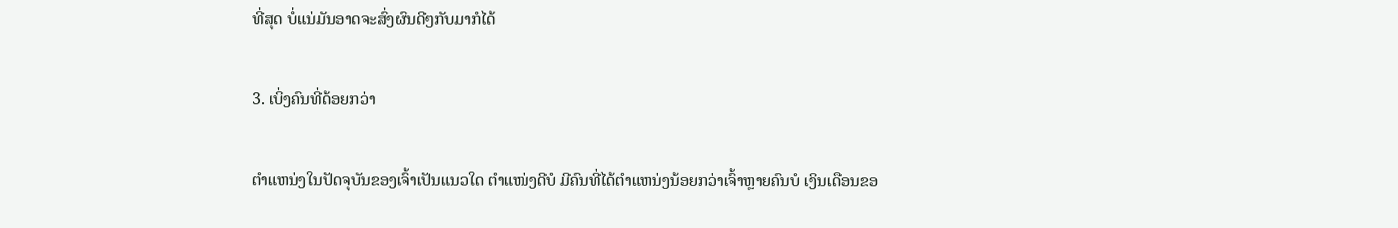ທີ່ສຸດ ບໍ່ແນ່ມັນອາດຈະສົ່ງຜົນດີໆກັບມາກໍໄດ້

3. ເບິ່ງຄົນທີ່ດ້ອຍກວ່າ

ຕໍາແຫນ່ງໃນປັດຈຸບັນຂອງເຈົ້າເປັນແນວໃດ ຕໍາແໜ່ງດີບໍ ມີຄົນທີ່ໄດ້ຕໍາແຫນ່ງນ້ອຍກວ່າເຈົ້າຫຼາຍຄົນບໍ ເງິນເດືອນຂອ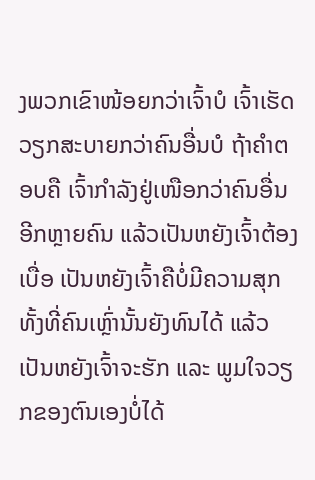ງພວກເຂົາໜ້ອຍກວ່າເຈົ້າບໍ ເຈົ້າເຮັດວຽກສະບາຍກວ່າຄົນອື່ນບໍ ຖ້າຄໍາຕອບຄື ເຈົ້າກຳລັງຢູ່ເໜືອກວ່າຄົນອື່ນອີກຫຼາຍຄົນ ແລ້ວເປັນຫຍັງເຈົ້າຕ້ອງເບື່ອ ເປັນຫຍັງເຈົ້າຄືບໍ່ມີຄວາມສຸກ ທັ້ງທີ່ຄົນເຫຼົ່ານັ້ນຍັງທົນໄດ້ ແລ້ວເປັນຫຍັງເຈົ້າຈະຮັກ ແລະ ພູມໃຈວຽກຂອງຕົນເອງບໍ່ໄດ້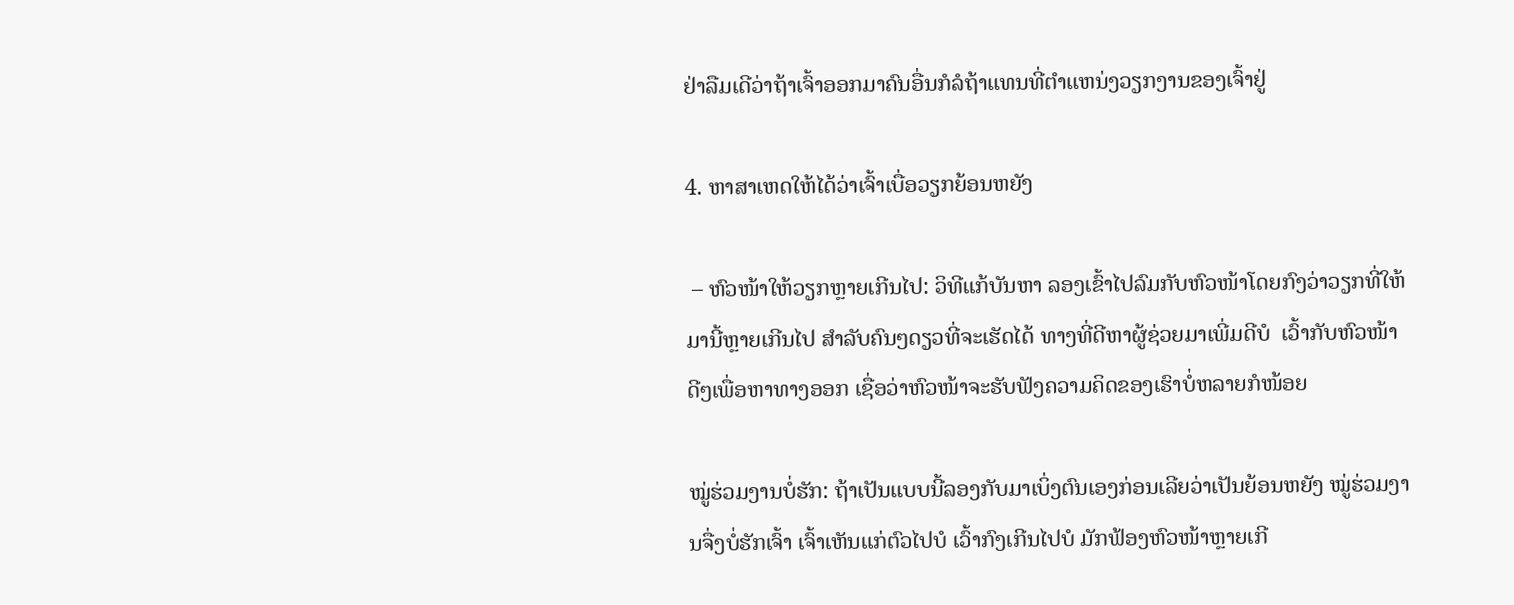ຢ່າລືມເດີວ່າຖ້າເຈົ້າອອກມາຄົນອື່ນກໍລໍຖ້າແທນທີ່ຕໍາແຫນ່ງວຽກງານຂອງເຈົ້າຢູ່

4. ຫາສາເຫດໃຫ້ໄດ້ວ່າເຈົ້າເບື່ອວຽກຍ້ອນຫຍັງ

 – ຫົວໜ້າໃຫ້ວຽກຫຼາຍເກີນໄປ: ວິທີແກ້ບັນຫາ ລອງເຂົ້າໄປລົມກັບຫົວໜ້າໂດຍກົງວ່າວຽກທີ່ໃຫ້ມານີ້ຫຼາຍເກີນໄປ ສໍາລັບຄົນໆດຽວທີ່ຈະເຮັດໄດ້ ທາງທີ່ດີຫາຜູ້ຊ່ວຍມາເພີ່ມດີບໍ  ເວົ້າກັບຫົວໜ້າດີໆເພື່ອຫາທາງອອກ ເຊື່ອວ່າຫົວໜ້າຈະຮັບຟັງຄວາມຄິດຂອງເຮົາບໍ່ຫລາຍກໍໜ້ອຍ

ໝູ່ຮ່ວມງານບໍ່ຮັກ: ຖ້າເປັນແບບນີ້ລອງກັບມາເບິ່ງຕົນເອງກ່ອນເລີຍວ່າເປັນຍ້ອນຫຍັງ ໝູ່ຮ່ວມງານຈື່ງບໍ່ຮັກເຈົ້າ ເຈົ້າເຫັນແກ່ຕົວໄປບໍ ເວົ້າກົງເກີນໄປບໍ ມັກຟ້ອງຫົວໜ້າຫຼາຍເກີ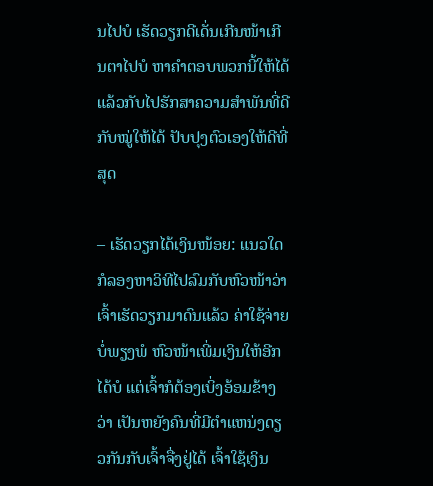ນໄປບໍ ເຮັດວຽກດີເດັ່ນເກີນໜ້າເກີນຕາໄປບໍ ຫາຄໍາຕອບພວກນີ້ໃຫ້ໄດ້ ແລ້ວກັບໄປຮັກສາຄວາມສໍາພັນທີ່ດີກັບໝູ່ໃຫ້ໄດ້ ປັບປຸງຕົວເອງໃຫ້ດີທີ່ສຸດ

– ເຮັດວຽກໄດ້ເງິນໜ້ອຍ: ແນວໃດກໍລອງຫາວິທີໄປລົມກັບຫົວໜ້າວ່າເຈົ້າເຮັດວຽກມາດົນແລ້ວ ຄ່າໃຊ້ຈ່າຍບໍ່ພຽງພໍ ຫົວໜ້າເພີ່ມເງິນໃຫ້ອີກໄດ້ບໍ ແຕ່ເຈົ້າກໍຕ້ອງເບິ່ງອ້ອມຂ້າງວ່າ ເປັນຫຍັງຄົນທີ່ມີຕໍາແຫນ່ງດຽວກັນກັບເຈົ້າຈື່ງຢູ່ໄດ້ ເຈົ້າໃຊ້ເງິນ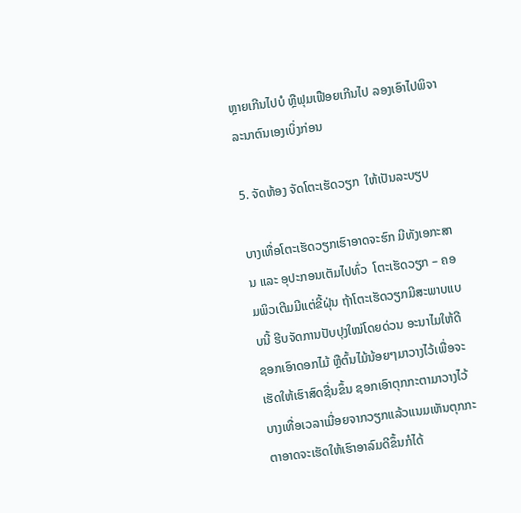ຫຼາຍເກີນໄປບໍ ຫຼືຟຸມເຟືອຍເກີນໄປ ລອງເອົາໄປພິຈາລະນາຕົນເອງເບິ່ງກ່ອນ

5. ຈັດຫ້ອງ ຈັດໂຕະເຮັດວຽກ  ໃຫ້ເປັນລະບຽບ

ບາງເທື່ອໂຕະເຮັດວຽກເຮົາອາດຈະຮົກ ມີທັງເອກະສານ ແລະ ອຸປະກອນເຕັມໄປທົ່ວ  ໂຕະເຮັດວຽກ – ຄອມພິວເຕີມມີແຕ່ຂີ້ຝຸ່ນ ຖ້າໂຕະເຮັດວຽກມີສະພາບແບບນີ້ ຮີບຈັດການປັບປຸງໃໝ່ໂດຍດ່ວນ ອະນາໄມໃຫ້ດີ ຊອກເອົາດອກໄມ້ ຫຼືຕົ້ນໄມ້ນ້ອຍໆມາວາງໄວ້ເພື່ອຈະເຮັດໃຫ້ເຮົາສົດຊື່ນຂຶ້ນ ຊອກເອົາຕຸກກະຕາມາວາງໄວ້ ບາງເທື່ອເວລາເມື່ອຍຈາກວຽກແລ້ວແນມເຫັນຕຸກກະຕາອາດຈະເຮັດໃຫ້ເຮົາອາລົມດີຂຶ້ນກໍໄດ້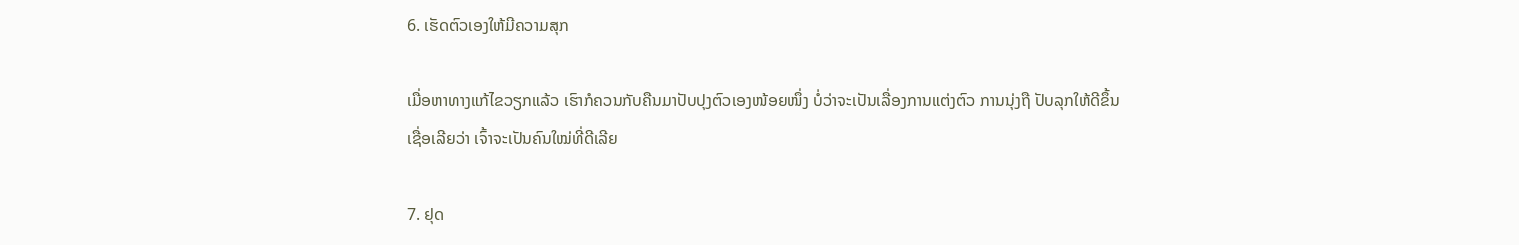6. ເຮັດຕົວເອງໃຫ້ມີຄວາມສຸກ

ເມື່ອຫາທາງແກ້ໄຂວຽກແລ້ວ ເຮົາກໍຄວນກັບຄືນມາປັບປຸງຕົວເອງໜ້ອຍໜຶ່ງ ບໍ່ວ່າຈະເປັນເລື່ອງການແຕ່ງຕົວ ການນຸ່ງຖື ປັບລຸກໃຫ້ດີຂຶ້ນ ເຊື່ອເລີຍວ່າ ເຈົ້າຈະເປັນຄົນໃໝ່ທີ່ດີເລີຍ

7. ຢຸດ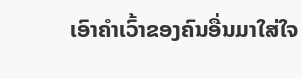ເອົາຄໍາເວົ້າຂອງຄົນອື່ນມາໃສ່ໃຈ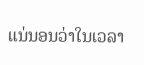ແນ່ນອນວ່າໃນເວລາ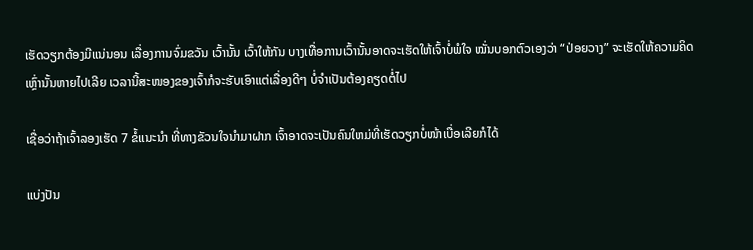ເຮັດວຽກຕ້ອງມີແນ່ນອນ ເລື່ອງການຈົ່ມຂວັນ ເວົ້ານັ້ນ ເວົ້າໃຫ້ກັນ ບາງເທື່ອການເວົ້ານັ້ນອາດຈະເຮັດໃຫ້ເຈົ້າບໍ່ພໍໃຈ ໝັ່ນບອກຕົວເອງວ່າ “ປ່ອຍວາງ” ຈະເຮັດໃຫ້ຄວາມຄິດເຫຼົ່ານັ້ນຫາຍໄປເລີຍ ເວລານີ້ສະໜອງຂອງເຈົ້າກໍຈະຮັບເອົາແຕ່ເລື່ອງດີໆ ບໍ່ຈໍາເປັນຕ້ອງຄຽດຕໍ່ໄປ

ເຊື່ອວ່າຖ້າເຈົ້າລອງເຮັດ 7 ຂໍ້ແນະນໍາ ທີ່ທາງຂັວນໃຈນໍາມາຝາກ ເຈົ້າອາດຈະເປັນຄົນໃຫມ່ທີ່ເຮັດວຽກບໍ່ໜ້າເບື່ອເລີຍກໍໄດ້

ແບ່ງປັນ